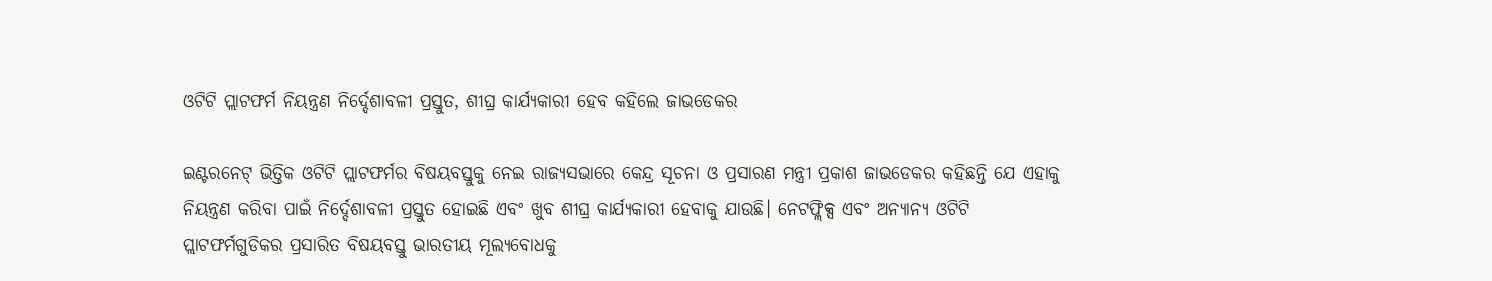ଓଟିଟି ପ୍ଲାଟଫର୍ମ ନିୟନ୍ତ୍ରଣ ନିର୍ଦ୍ଦେଶାବଳୀ ପ୍ରସ୍ତୁତ, ଶୀଘ୍ର କାର୍ଯ୍ୟକାରୀ ହେବ କହିଲେ ଜାଭଡେକର

ଇଣ୍ଟରନେଟ୍ ଭିତ୍ତିକ ଓଟିଟି ପ୍ଲାଟଫର୍ମର ବିଷୟବସ୍ତୁକୁ ନେଇ ରାଜ୍ୟସଭାରେ କେନ୍ଦ୍ର ସୂଚନା ଓ ପ୍ରସାରଣ ମନ୍ତ୍ରୀ ପ୍ରକାଶ ଜାଭଡେକର କହିଛନ୍ତି ଯେ ଏହାକୁ ନିୟନ୍ତ୍ରଣ କରିବା ପାଇଁ ନିର୍ଦ୍ଦେଶାବଳୀ ପ୍ରସ୍ତୁତ ହୋଇଛି ଏବଂ ଖୁବ ଶୀଘ୍ର କାର୍ଯ୍ୟକାରୀ ହେବାକୁ ଯାଉଛି। ନେଟଫ୍ଲିକ୍ସ ଏବଂ ଅନ୍ୟାନ୍ୟ ଓଟିଟି ପ୍ଲାଟଫର୍ମଗୁଡିକର ପ୍ରସାରିତ ବିଷୟବସ୍ତୁ ଭାରତୀୟ ମୂଲ୍ୟବୋଧକୁ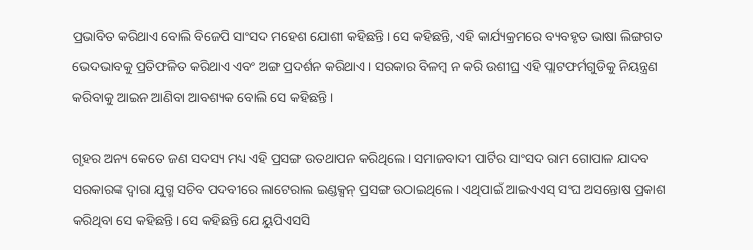ପ୍ରଭାବିତ କରିଥାଏ ବୋଲି ବିଜେପି ସାଂସଦ ମହେଶ ଯୋଶୀ କହିଛନ୍ତି। ସେ କହିଛନ୍ତି, ଏହି କାର୍ଯ୍ୟକ୍ରମରେ ବ୍ୟବହୃତ ଭାଷା ଲିଙ୍ଗଗତ ଭେଦଭାବକୁ ପ୍ରତିଫଳିତ କରିଥାଏ ଏବଂ ଅଙ୍ଗ ପ୍ରଦର୍ଶନ କରିଥାଏ। ସରକାର ବିଳମ୍ବ ନ କରି ଉଶୀଘ୍ର ଏହି ପ୍ଲାଟଫର୍ମଗୁଡିକୁ ନିୟନ୍ତ୍ରଣ କରିବାକୁ ଆଇନ ଆଣିବା ଆବଶ୍ୟକ ବୋଲି ସେ କହିଛନ୍ତି।

ଗୃହର ଅନ୍ୟ କେତେ ଜଣ ସଦସ୍ୟ ମଧ୍ୟ ଏହି ପ୍ରସଙ୍ଗ ଉତଥାପନ କରିଥିଲେ। ସମାଜବାଦୀ ପାର୍ଟିର ସାଂସଦ ରାମ ଗୋପାଳ ଯାଦବ ସରକାରଙ୍କ ଦ୍ୱାରା ଯୁଗ୍ମ ସଚିବ ପଦବୀରେ ଲାଟେରାଲ ଇଣ୍ଡକ୍ସନ୍ ପ୍ରସଙ୍ଗ ଉଠାଇଥିଲେ। ଏଥିପାଇଁ ଆଇଏଏସ୍ ସଂଘ ଅସନ୍ତୋଷ ପ୍ରକାଶ କରିଥିବା ସେ କହିଛନ୍ତି। ସେ କହିଛନ୍ତି ଯେ ୟୁପିଏସସି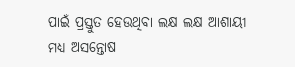ପାଇଁ ପ୍ରସ୍ତୁତ ହେଉଥିବା ଲକ୍ଷ ଲକ୍ଷ ଆଶାୟୀ ମଧ୍ୟ ଅସନ୍ତୋଷ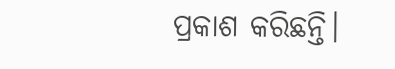ପ୍ରକାଶ କରିଛନ୍ତି।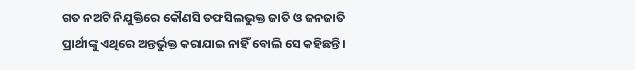ଗତ ନଅଟି ନିଯୁକ୍ତିରେ କୌଣସି ତଫସିଲଭୁକ୍ତ ଜାତି ଓ ଜନଜାତି ପ୍ରାର୍ଥୀଙ୍କୁ ଏଥିରେ ଅନ୍ତର୍ଭୁକ୍ତ କରାଯାଇ ନାହିଁ ବୋଲି ସେ କହିଛନ୍ତି।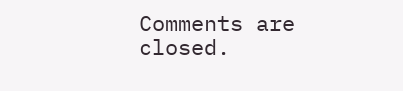Comments are closed.